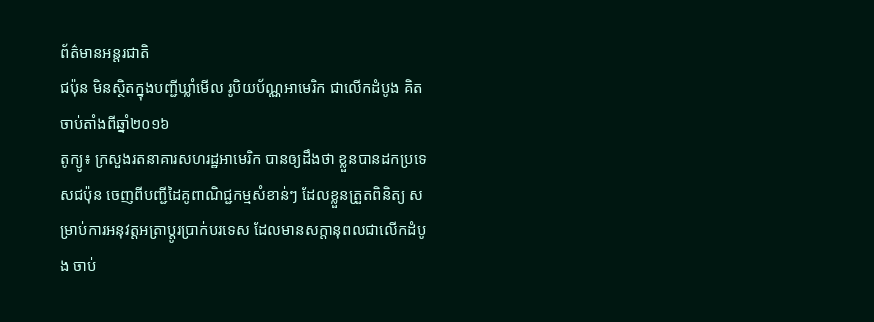ព័ត៌មានអន្តរជាតិ
ជប៉ុន មិនស្ថិតក្នុងបញ្ជីឃ្លាំមើល រូបិយប័ណ្ណអាមេរិក ជាលើកដំបូង គិតចាប់តាំងពីឆ្នាំ២០១៦
តូក្យូ៖ ក្រសួងរតនាគារសហរដ្ឋអាមេរិក បានឲ្យដឹងថា ខ្លួនបានដកប្រទេសជប៉ុន ចេញពីបញ្ជីដៃគូពាណិជ្ជកម្មសំខាន់ៗ ដែលខ្លួនត្រួតពិនិត្យ សម្រាប់ការអនុវត្តអត្រាប្តូរប្រាក់បរទេស ដែលមានសក្តានុពលជាលើកដំបូង ចាប់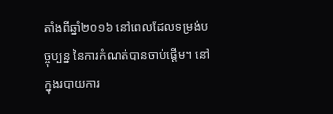តាំងពីឆ្នាំ២០១៦ នៅពេលដែលទម្រង់បច្ចុប្បន្ន នៃការកំណត់បានចាប់ផ្តើម។ នៅក្នុងរបាយការ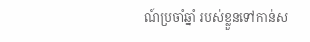ណ៍ប្រចាំឆ្នាំ របស់ខ្លួនទៅកាន់ស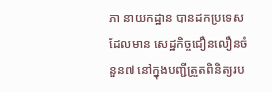ភា នាយកដ្ឋាន បានដកប្រទេសដែលមាន សេដ្ឋកិច្ចជឿនលឿនចំនួន៧ នៅក្នុងបញ្ជីត្រួតពិនិត្យរប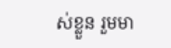ស់ខ្លួន រួមមា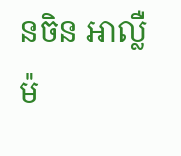នចិន អាល្លឺម៉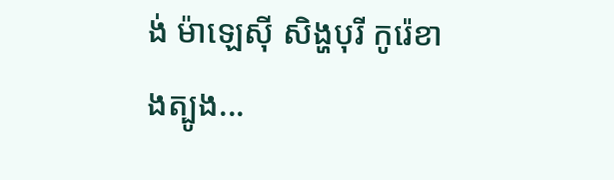ង់ ម៉ាឡេស៊ី សិង្ហបុរី កូរ៉េខាងត្បូង...